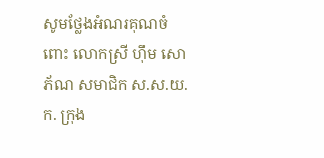សូមថ្លែងអំណរគុណចំពោះ លោកស្រី ហុឹម សោភ័ណ សមាជិក ស.ស.យ.ក. ក្រុង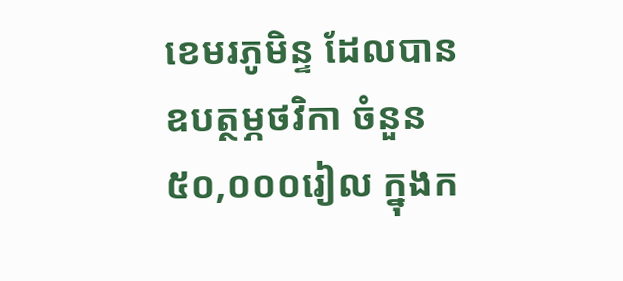ខេមរភូមិន្ទ ដែលបានឧបត្ថម្ភថវិកា ចំនួន ៥០,០០០រៀល ក្នុងក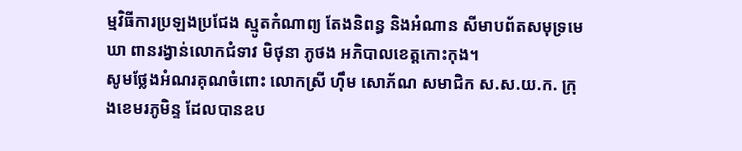ម្មវិធីការប្រឡងប្រជែង ស្មូតកំណាព្យ តែងនិពន្ធ និងអំណាន សីមាបព័តសមុទ្រមេឃា ពានរង្វាន់លោកជំទាវ មិថុនា ភូថង អភិបាលខេត្តកោះកុង។
សូមថ្លែងអំណរគុណចំពោះ លោកស្រី ហុឹម សោភ័ណ សមាជិក ស.ស.យ.ក. ក្រុងខេមរភូមិន្ទ ដែលបានឧប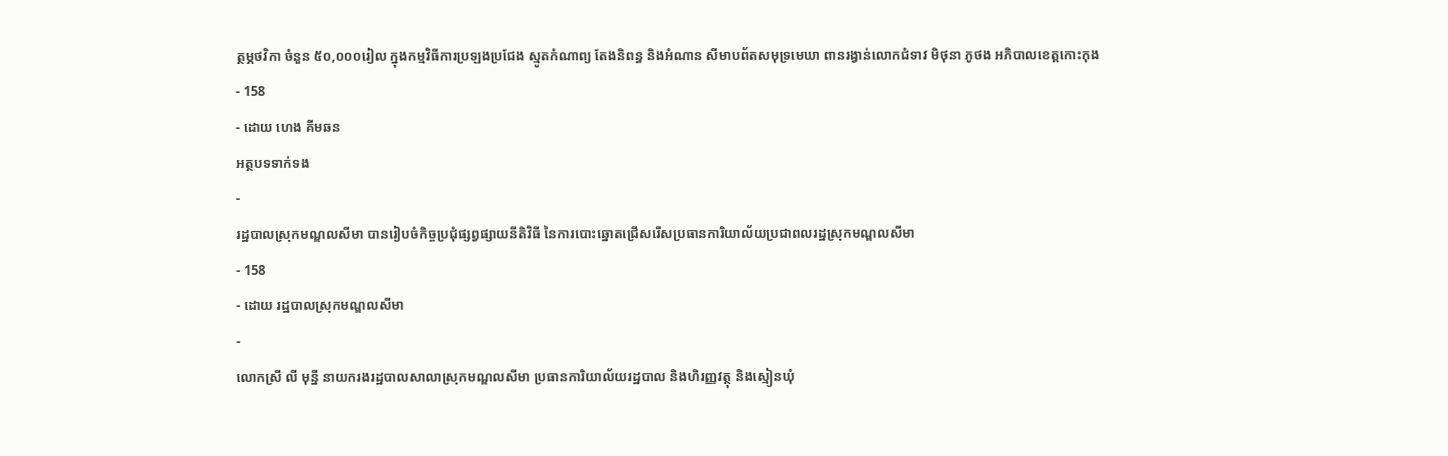ត្ថម្ភថវិកា ចំនួន ៥០,០០០រៀល ក្នុងកម្មវិធីការប្រឡងប្រជែង ស្មូតកំណាព្យ តែងនិពន្ធ និងអំណាន សីមាបព័តសមុទ្រមេឃា ពានរង្វាន់លោកជំទាវ មិថុនា ភូថង អភិបាលខេត្តកោះកុង
- 158
- ដោយ ហេង គីមឆន
អត្ថបទទាក់ទង
-
រដ្ឋបាលស្រុកមណ្ឌលសីមា បានរៀបចំកិច្ចប្រជុំផ្សព្វផ្សាយនីតិវិធី នៃការបោះឆ្នោតជ្រើសរើសប្រធានការិយាល័យប្រជាពលរដ្ឋស្រុកមណ្ឌលសីមា
- 158
- ដោយ រដ្ឋបាលស្រុកមណ្ឌលសីមា
-
លោកស្រី លី មុន្នី នាយករងរដ្ឋបាលសាលាស្រុកមណ្ឌលសីមា ប្រធានការិយាល័យរដ្ឋបាល និងហិរញ្ញវត្ថុ និងស្មៀនឃុំ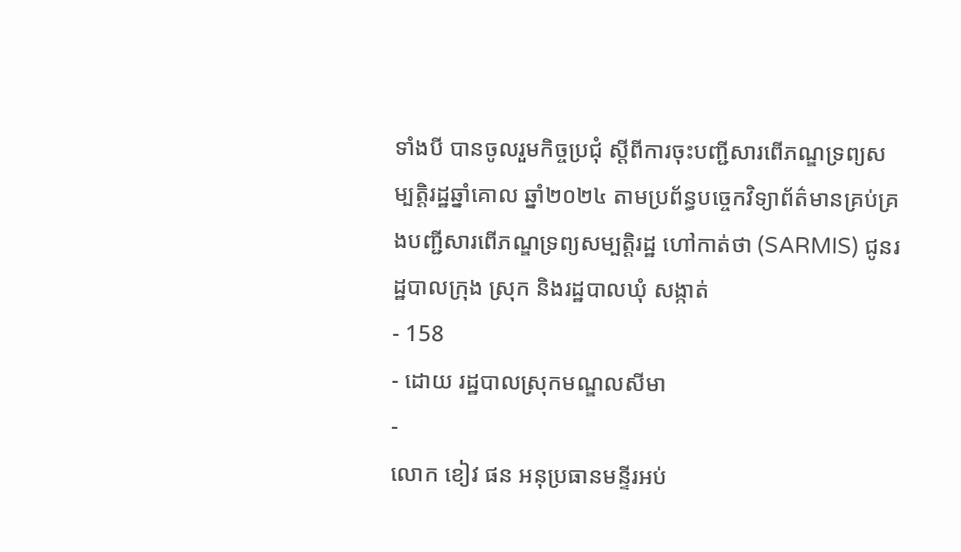ទាំងបី បានចូលរួមកិច្ចប្រជុំ ស្តីពីការចុះបញ្ជីសារពើភណ្ឌទ្រព្យសម្បត្តិរដ្ឋឆ្នាំគោល ឆ្នាំ២០២៤ តាមប្រព័ន្ធបច្ចេកវិទ្យាព័ត៌មានគ្រប់គ្រងបញ្ជីសារពើភណ្ឌទ្រព្យសម្បត្តិរដ្ឋ ហៅកាត់ថា (SARMIS) ជូនរដ្ឋបាលក្រុង ស្រុក និងរដ្ឋបាលឃុំ សង្កាត់
- 158
- ដោយ រដ្ឋបាលស្រុកមណ្ឌលសីមា
-
លោក ខៀវ ផន អនុប្រធានមន្ទីរអប់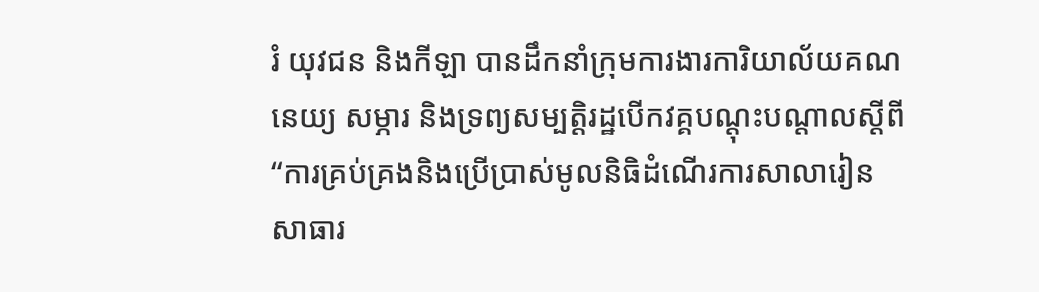រំ យុវជន និងកីឡា បានដឹកនាំក្រុមការងារការិយាល័យគណនេយ្យ សម្ភារ និងទ្រព្យសម្បត្តិរដ្ឋបេីកវគ្គបណ្តុះបណ្តាលស្តីពី “ការគ្រប់គ្រងនិងប្រេីប្រាស់មូលនិធិដំណេីរការសាលារៀនសាធារ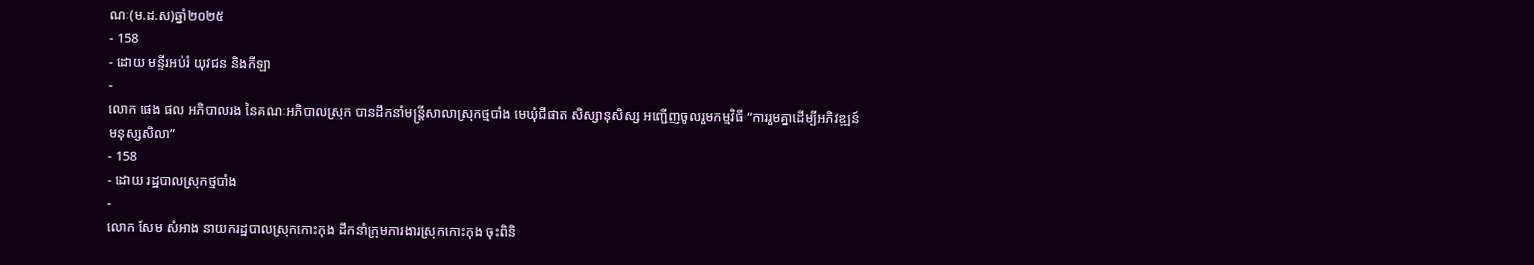ណៈ(ម.ដ.ស)ឆ្នាំ២០២៥
- 158
- ដោយ មន្ទីរអប់រំ យុវជន និងកីឡា
-
លោក ផេង ផល អភិបាលរង នៃគណៈអភិបាលស្រុក បានដឹកនាំមន្ត្រីសាលាស្រុកថ្មបាំង មេឃុំជីផាត សិស្សានុសិស្ស អញ្ជើញចូលរួមកម្មវិធី “ការរួមគ្នាដើម្បីអភិវឌ្ឍន៍មនុស្សសិលា”
- 158
- ដោយ រដ្ឋបាលស្រុកថ្មបាំង
-
លោក សែម សំអាង នាយករដ្ឋបាលស្រុកកោះកុង ដឹកនាំក្រុមការងារស្រុកកោះកុង ចុះពិនិ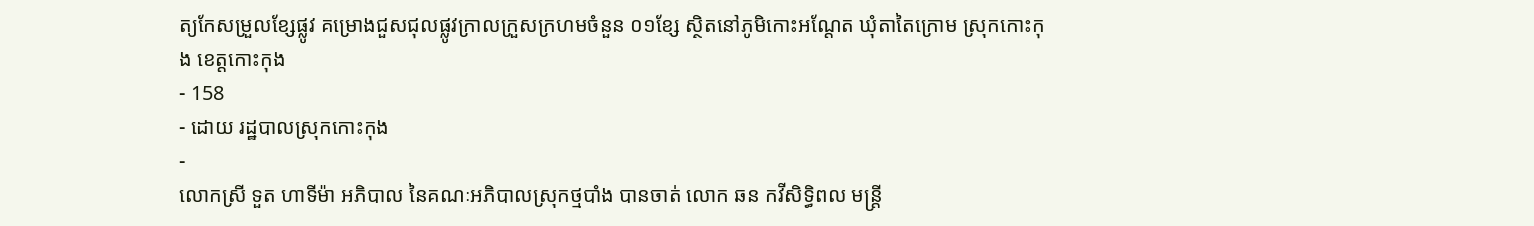ត្យកែសម្រួលខ្សែផ្លូវ គម្រោងជួសជុលផ្លូវក្រាលក្រួសក្រហមចំនួន ០១ខ្សែ ស្ថិតនៅភូមិកោះអណ្តែត ឃុំតាតៃក្រោម ស្រុកកោះកុង ខេត្តកោះកុង
- 158
- ដោយ រដ្ឋបាលស្រុកកោះកុង
-
លោកស្រី ទួត ហាទីម៉ា អភិបាល នៃគណៈអភិបាលស្រុកថ្មបាំង បានចាត់ លោក ឆន កវីសិទ្ធិពល មន្រ្តី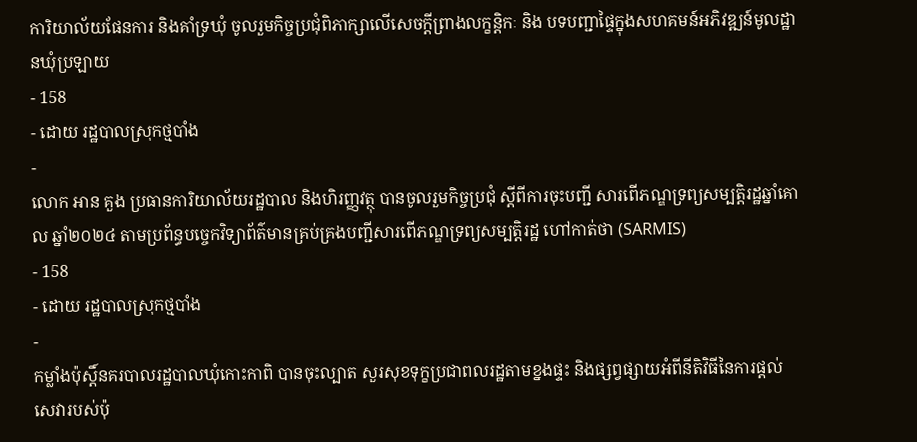ការិយាល័យផែនការ និងគាំទ្រឃុំ ចូលរួមកិច្ចប្រជុំពិភាក្សាលើសេចក្តីព្រាងលក្ខន្តិកៈ និង បទបញ្ជាផ្ទៃក្នុងសហគមន៍អភិវឌ្ឍន៍មូលដ្ឋានឃុំប្រឡាយ
- 158
- ដោយ រដ្ឋបាលស្រុកថ្មបាំង
-
លោក អាន គួង ប្រធានការិយាល័យរដ្ឋបាល និងហិរញ្ញវត្ថុ បានចូលរួមកិច្ចប្រជុំ ស្តីពីការចុះបញ្ជី សារពើភណ្ឌទ្រព្យសម្បត្តិរដ្ឋឆ្នាំគោល ឆ្នាំ២០២៤ តាមប្រព័ន្ធបច្ចេកវិទ្យាព័ត៌មានគ្រប់គ្រងបញ្ជីសារពើភណ្ឌទ្រព្យសម្បត្តិរដ្ឋ ហៅកាត់ថា (SARMIS)
- 158
- ដោយ រដ្ឋបាលស្រុកថ្មបាំង
-
កម្លាំងប៉ុស្តិ៍នគរបាលរដ្ឋបាលឃុំកោះកាពិ បានចុះល្បាត សួរសុខទុក្ខប្រជាពលរដ្ឋតាមខ្នងផ្ទះ និងផ្សព្វផ្សាយអំពីនីតិវិធីនៃការផ្តល់សេវារបស់ប៉ុ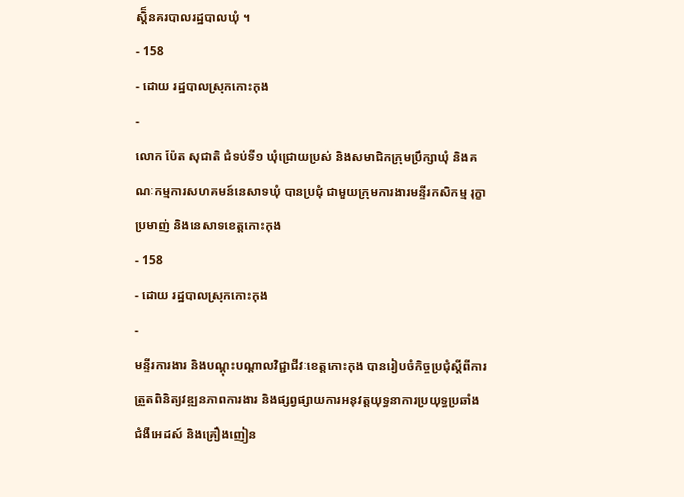ស្តិ៏នគរបាលរដ្ឋបាលឃុំ ។
- 158
- ដោយ រដ្ឋបាលស្រុកកោះកុង
-
លោក ប៉ែត សុជាតិ ជំទប់ទី១ ឃុំជ្រោយប្រស់ និងសមាជិកក្រុមប្រឹក្សាឃុំ និងគណៈកម្មការសហគមន៍នេសាទឃុំ បានប្រជុំ ជាមួយក្រុមការងារមន្ទីរកសិកម្ម រុក្ខាប្រមាញ់ និងនេសាទខេត្តកោះកុង
- 158
- ដោយ រដ្ឋបាលស្រុកកោះកុង
-
មន្ទីរការងារ និងបណ្ដុះបណ្ដាលវិជ្ជាជីវៈខេត្តកោះកុង បានរៀបចំកិច្ចប្រជុំស្តីពីការត្រួតពិនិត្យវឌ្ឍនភាពការងារ និងផ្សព្វផ្សាយការអនុវត្តយុទ្ធនាការប្រយុទ្ធប្រឆាំងជំងឺអេដស៍ និងគ្រឿងញៀន